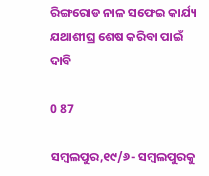ରିଙ୍ଗରୋଡ ନାଳ ସଫେଇ କାର୍ଯ୍ୟ ଯଥାଶୀଘ୍ର ଶେଷ କରିବା ପାଇଁ ଦାବି

0 87

ସମ୍ବଲପୁର,୧୯/୬- ସମ୍ବଲପୁରକୁ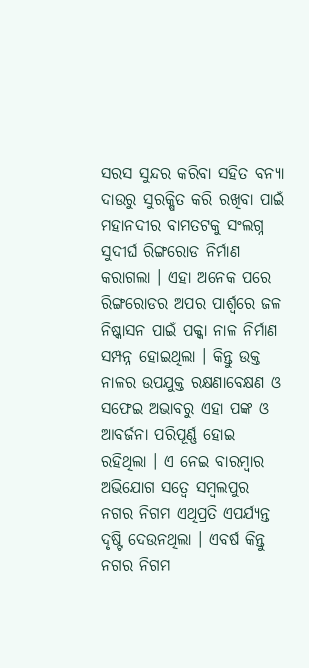ସରସ ସୁନ୍ଦର କରିବା ସହିତ ବନ୍ୟା ଦାଉରୁ ସୁରକ୍ଷିତ କରି ରଖିବା ପାଇଁ ମହାନଦୀର ବାମତଟକୁ ସଂଲଗ୍ନ ସୁଦୀର୍ଘ ରିଙ୍ଗରୋଡ ନିର୍ମାଣ କରାଗଲା । ଏହା ଅନେକ ପରେ ରିଙ୍ଗରୋଡର ଅପର ପାର୍ଶ୍ୱରେ ଜଳ ନିଷ୍କାସନ ପାଇଁ ପକ୍କା ନାଳ ନିର୍ମାଣ ସମ୍ପନ୍ନ ହୋଇଥିଲା । କିନ୍ତୁ ଉକ୍ତ ନାଳର ଉପଯୁକ୍ତ ରକ୍ଷଣାବେକ୍ଷଣ ଓ ସଫେଇ ଅଭାବରୁ ଏହା ପଙ୍କ ଓ ଆବର୍ଜନା ପରିପୂର୍ଣ୍ଣ ହୋଇ ରହିଥିଲା । ଏ ନେଇ ବାରମ୍ବାର ଅଭିଯୋଗ ସତ୍ୱେ ସମ୍ବଲପୁର ନଗର ନିଗମ ଏଥିପ୍ରତି ଏପର୍ଯ୍ୟନ୍ତ ଦୃଷ୍ଟି ଦେଉନଥିଲା । ଏବର୍ଷ କିନ୍ତୁ ନଗର ନିଗମ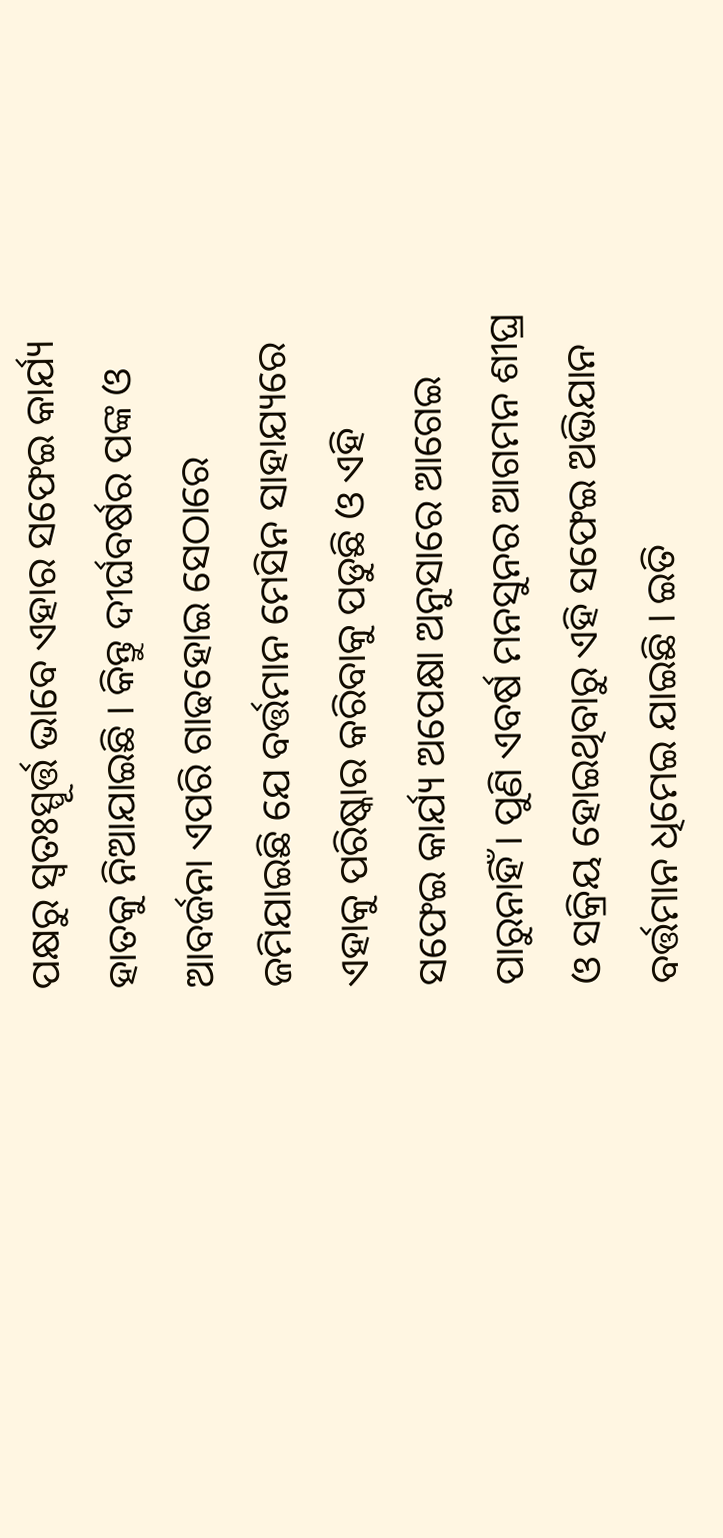ପକ୍ଷରୁ ସ୍ୱତଃସ୍ପୂର୍ତ୍ତ ଭାବେ ଏହାର ସଫେଇ କାର୍ଯ୍ୟ ହାତକୁ ନିଆଯାଇଛି । କିନ୍ତୁ ଦୀର୍ଘବର୍ଷର ପଙ୍କ ଓ ଆବର୍ଜନା ଏପରି ଗାଢହୋଇ ସେଠାରେ ଜମିଯାଇଛି ଯେ ବର୍ତ୍ତମାନ ମେସିନ ସାହାଯ୍ୟରେ ଏହାକୁ ପରିଷ୍କାର କରିବାକୁ ପଡୁଛି ଓ ଏହି ସଫେଇ କାର୍ଯ୍ୟ ଅପେକ୍ଷା ଅନୁସାରେ ଆଗେଇ ପାରୁନାହିଁ । ପୁଣି ଏବର୍ଷ ମନସୁନର ଆଗମନ ଶୀଘ୍ର ଓ ସକ୍ରିୟ ହୋଇଥିବାରୁ ଏହି ସଫେଇ ଅଭିଯାନ ବର୍ତ୍ତମାନ ଧିମେଇ ଯାଇଛି । ଇତି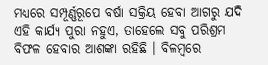ମଧ୍ୟରେ ସମ୍ପୂର୍ଣ୍ଣରୂପେ ବର୍ଷା ସକ୍ରିୟ ହେବା ଆଗରୁ ଯଦି ଏହି କାର୍ଯ୍ୟ ପୁରା ନହୁଏ, ତାହେଲେ ସବୁ ପରିଶ୍ରମ ବିଫଳ ହେବାର ଆଶଙ୍କା ରହିଛି । ବିଳମ୍ବରେ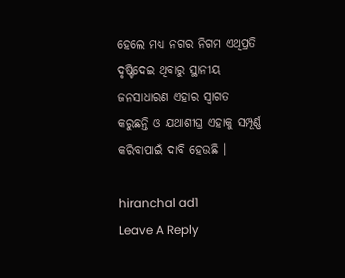ହେଲେ ମଧ୍ୟ ନଗର ନିଗମ ଏଥିପ୍ରତି ଦୃଷ୍ଟିଦେଇ ଥିବାରୁ ସ୍ଥାନୀୟ ଜନସାଧାରଣ ଏହାର ସ୍ୱାଗତ କରୁଛନ୍ତି ଓ ଯଥାଶୀଘ୍ର ଏହାକୁ ସମ୍ପୂର୍ଣ୍ଣ କରିବାପାଇଁ ଦାବି ହେଉଛି ।

hiranchal ad1
Leave A Reply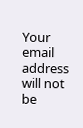Your email address will not be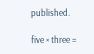published.

five × three =